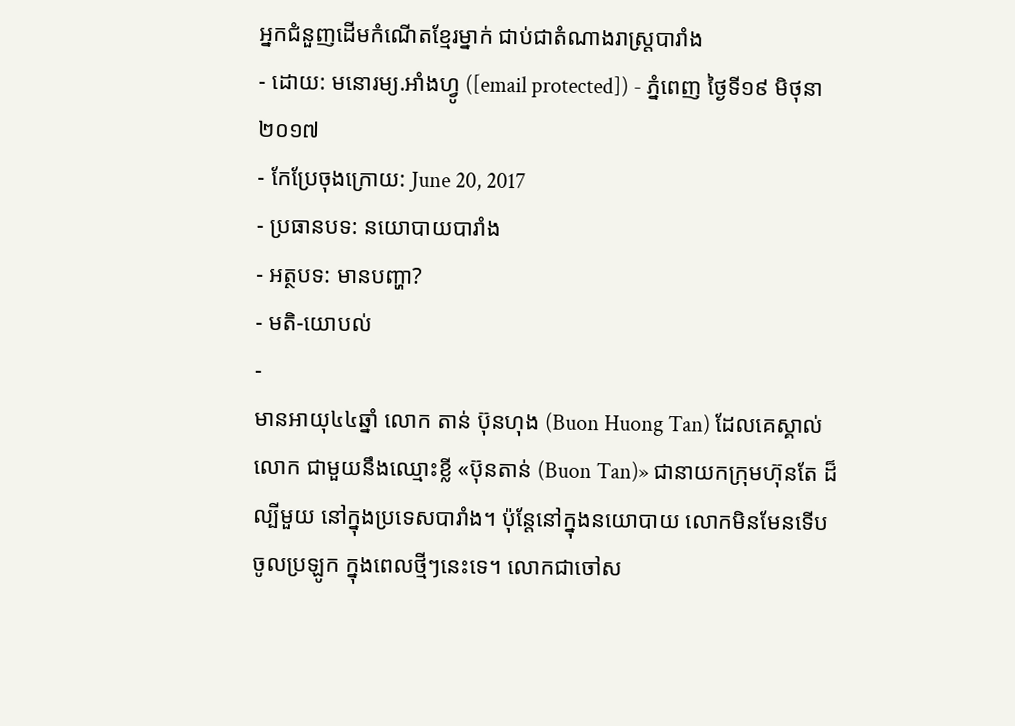អ្នកជំនួញដើមកំណើតខ្មែរម្នាក់ ជាប់ជាតំណាងរាស្ត្របារាំង
- ដោយ: មនោរម្យ.អាំងហ្វូ ([email protected]) - ភ្នំពេញ ថ្ងៃទី១៩ មិថុនា ២០១៧
- កែប្រែចុងក្រោយ: June 20, 2017
- ប្រធានបទ: នយោបាយបារាំង
- អត្ថបទ: មានបញ្ហា?
- មតិ-យោបល់
-
មានអាយុ៤៤ឆ្នាំ លោក តាន់ ប៊ុនហុង (Buon Huong Tan) ដែលគេស្គាល់លោក ជាមួយនឹងឈ្មោះខ្លី «ប៊ុនតាន់ (Buon Tan)» ជានាយកក្រុមហ៊ុនតែ ដ៏ល្បីមួយ នៅក្នុងប្រទេសបារាំង។ ប៉ុន្តែនៅក្នុងនយោបាយ លោកមិនមែនទើបចូលប្រឡូក ក្នុងពេលថ្មីៗនេះទេ។ លោកជាចៅស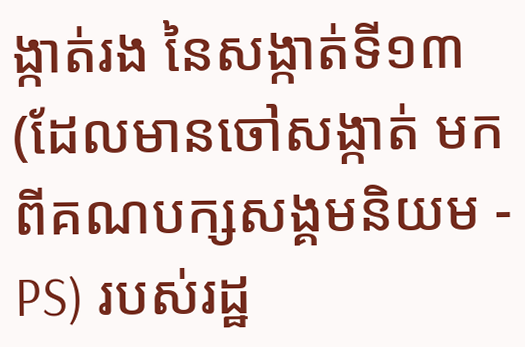ង្កាត់រង នៃសង្កាត់ទី១៣ (ដែលមានចៅសង្កាត់ មកពីគណបក្សសង្គមនិយម - PS) របស់រដ្ឋ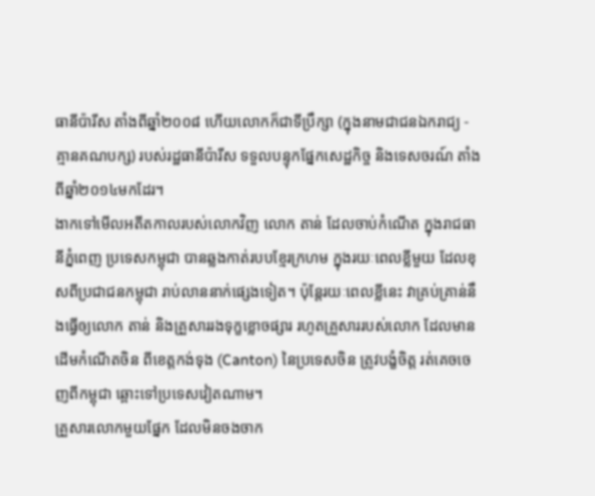ធានីប៉ារីស តាំងពីឆ្នាំ២០០៨ ហើយលោកក៏ជាទីប្រឹក្សា (ក្នុងនាមជាជនឯករាជ្យ - គ្មានគណបក្ស) របស់រដ្ឋធានីប៉ារីស ទទួលបន្ទុកផ្នែកសេដ្ឋកិច្ច និងទេសចរណ៍ តាំងពីឆ្នាំ២០១៤មកដែរ។
ងាកទៅមើលអតីតកាលរបស់លោកវិញ លោក តាន់ ដែលចាប់កំណើត ក្នុងរាជធានីភ្នំពេញ ប្រទេសកម្ពុជា បានឆ្លងកាត់របបខ្មែរក្រហម ក្នុងរយៈពេលខ្លីមួយ ដែលខុសពីប្រជាជនកម្ពុជា រាប់លាននាក់ផ្សេងទៀត។ ប៉ុន្តែរយៈពេលខ្លីនេះ វាគ្រប់គ្រាន់នឹងធ្វើឲ្យលោក តាន់ និងគ្រួសាររងទុក្ខខ្លោចផ្សារ រហូតគ្រួសាររបស់លោក ដែលមានដើមកំណើតចិន ពីខេត្តកង់ទុង (Canton) នៃប្រទេសចិន ត្រូវបង្ខំចិត្ត រត់គេចចេញពីកម្ពុជា ឆ្ពោះទៅប្រទេសវៀតណាម។
គ្រួសារលោកមួយផ្នែក ដែលមិនចងចាក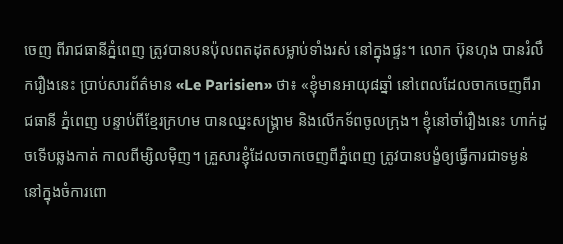ចេញ ពីរាជធានីភ្នំពេញ ត្រូវបានបនប៉ុលពតដុតសម្លាប់ទាំងរស់ នៅក្នុងផ្ទះ។ លោក ប៊ុនហុង បានរំលឹករឿងនេះ ប្រាប់សារព័ត៌មាន «Le Parisien» ថា៖ «ខ្ញុំមានអាយុ៨ឆ្នាំ នៅពេលដែលចាកចេញពីរាជធានី ភ្នំពេញ បន្ទាប់ពីខ្មែរក្រហម បានឈ្នះសង្គ្រាម និងលើកទ័ពចូលក្រុង។ ខ្ញុំនៅចាំរឿងនេះ ហាក់ដូចទើបឆ្លងកាត់ កាលពីម្សិលម៉ិញ។ គ្រួសារខ្ញុំដែលចាកចេញពីភ្នំពេញ ត្រូវបានបង្ខំឲ្យធ្វើការជាទម្ងន់ នៅក្នុងចំការពោ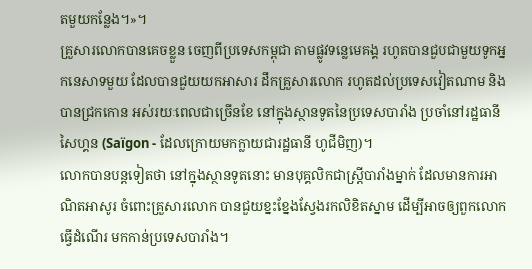តមួយកន្លែង។»។
គ្រួសារលោកបានគេចខ្លួន ចេញពីប្រទេសកម្ពុជា តាមផ្លូវទន្លេមេគង្គ រហូតបានជួបជាមួយទូកអ្នកនេសាទមួយ ដែលបានជួយយកអាសារ ដឹកគ្រួសារលោក រហូតដល់ប្រទេសវៀតណាម និងបានជ្រកកោន អស់រយៈពេលជាច្រើនខែ នៅក្នុងស្ថានទូតនៃប្រទេសបារាំង ប្រចាំនៅរដ្ឋធានី សៃហ្គន (Saïgon - ដែលក្រោយមកក្លាយជារដ្ឋធានី ហូជីមិញ)។
លោកបានបន្តទៀតថា នៅក្នុងស្ថានទូតនោះ មានបុគ្គលិកជាស្ត្រីបារាំងម្នាក់ ដែលមានការអាណិតអាសូរ ចំពោះគ្រួសារលោក បានជួយខ្នះខ្នែងស្វែងរកលិខិតស្នាម ដើម្បីអាចឲ្យពួកលោកធ្វើដំណើរ មកកាន់ប្រទេសបារាំង។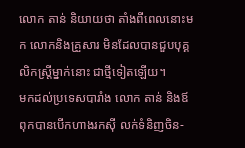លោក តាន់ និយាយថា តាំងពីពេលនោះមក លោកនិងគ្រួសារ មិនដែលបានជួបបុគ្គលិកស្ត្រីម្នាក់នោះ ជាថ្មីទៀតឡើយ។
មកដល់ប្រទេសបារាំង លោក តាន់ និងឪពុកបានបើកហាងរកស៊ី លក់ទំនិញចិន-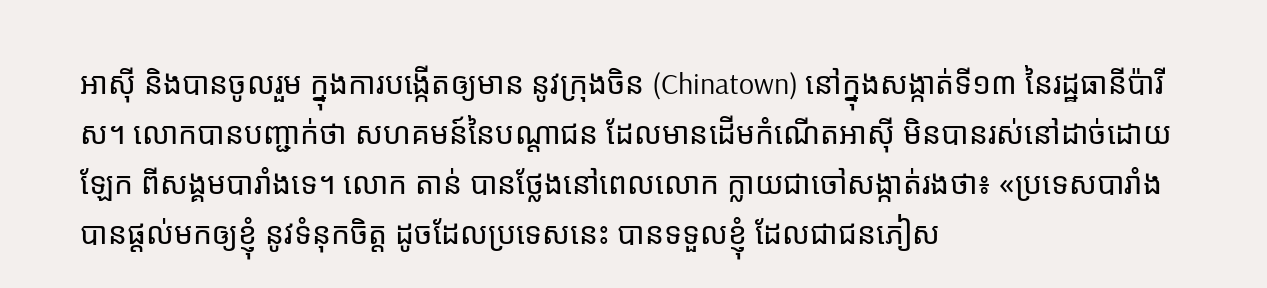អាស៊ី និងបានចូលរួម ក្នុងការបង្កើតឲ្យមាន នូវក្រុងចិន (Chinatown) នៅក្នុងសង្កាត់ទី១៣ នៃរដ្ឋធានីប៉ារីស។ លោកបានបញ្ជាក់ថា សហគមន៍នៃបណ្ដាជន ដែលមានដើមកំណើតអាស៊ី មិនបានរស់នៅដាច់ដោយឡែក ពីសង្គមបារាំងទេ។ លោក តាន់ បានថ្លែងនៅពេលលោក ក្លាយជាចៅសង្កាត់រងថា៖ «ប្រទេសបារាំងបានផ្ដល់មកឲ្យខ្ញុំ នូវទំនុកចិត្ត ដូចដែលប្រទេសនេះ បានទទួលខ្ញុំ ដែលជាជនភៀស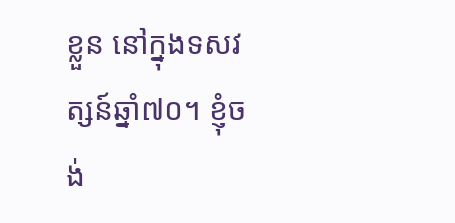ខ្លួន នៅក្នុងទសវត្សន៍ឆ្នាំ៧០។ ខ្ញុំចង់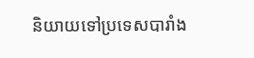និយាយទៅប្រទេសបារាំង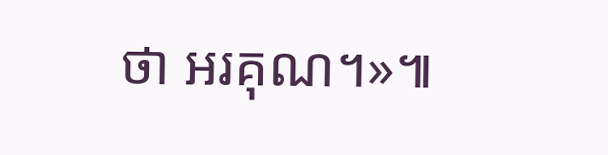ថា អរគុណ។»៕